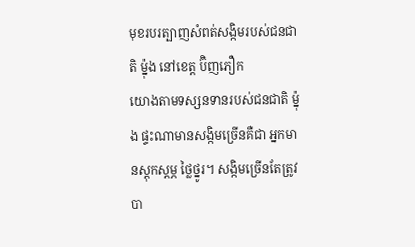មុខរបរត្បាញសំពត់សង្កិមរបស់ជនជាតិ ម៉្នុង នៅខេត្ត ប៊ិញភឿក
យោងតាមទស្សនទានរបស់ជនជាតិ ម៉្នុង ផ្ទះណាមានសង្កិមច្រើនគឺជា អ្នកមានស្តុកស្តម្ភ ថ្លៃថ្នូរ។ សង្កិមច្រើនតែត្រូវបា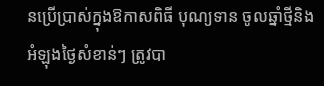នប្រើប្រាស់ក្នុងឱកាសពិធី បុណ្យទាន ចូលឆ្នាំថ្មីនិងអំឡុងថ្ងៃសំខាន់ៗ ត្រូវបា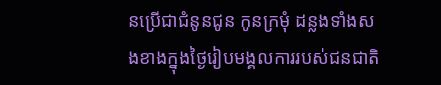នប្រើជាជំនូនជូន កូនក្រមុំ ដន្លងទាំងសងខាងក្នុងថ្ងៃរៀបមង្គលការរបស់ជនជាតិ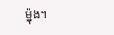ម៉្នុង។